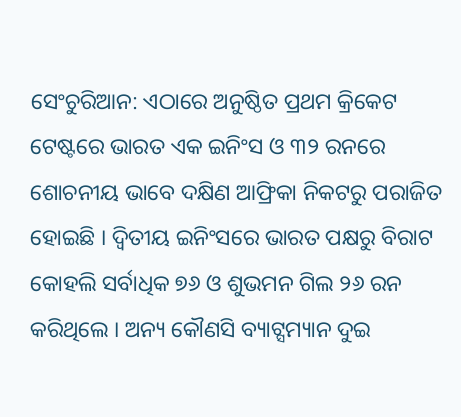ସେଂଚୁରିଆନ: ଏଠାରେ ଅନୁଷ୍ଠିତ ପ୍ରଥମ କ୍ରିକେଟ ଟେଷ୍ଟରେ ଭାରତ ଏକ ଇନିଂସ ଓ ୩୨ ରନରେ ଶୋଚନୀୟ ଭାବେ ଦକ୍ଷିଣ ଆଫ୍ରିକା ନିକଟରୁ ପରାଜିତ ହୋଇଛି । ଦ୍ୱିତୀୟ ଇନିଂସରେ ଭାରତ ପକ୍ଷରୁ ବିରାଟ କୋହଲି ସର୍ବାଧିକ ୭୬ ଓ ଶୁଭମନ ଗିଲ ୨୬ ରନ କରିଥିଲେ । ଅନ୍ୟ କୌଣସି ବ୍ୟାଟ୍ସମ୍ୟାନ ଦୁଇ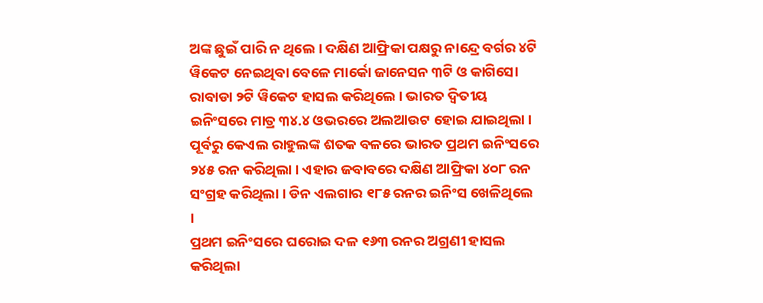ଅଙ୍କ ଛୁଇଁ ପାରି ନ ଥିଲେ । ଦକ୍ଷିଣ ଆଫ୍ରିକା ପକ୍ଷରୁ ନାନ୍ଦ୍ରେ ବର୍ଗର ୪ଟି ୱିକେଟ ନେଇଥିବା ବେଳେ ମାର୍କୋ ଜାନେସନ ୩ଟି ଓ କାଗିସୋ ରାବାଡା ୨ଟି ୱିକେଟ ହାସଲ କରିଥିଲେ । ଭାରତ ଦ୍ୱିତୀୟ ଇନିଂସରେ ମାତ୍ର ୩୪.୪ ଓଭରରେ ଅଲଆଉଟ ହୋଇ ଯାଇଥିଲା । ପୂର୍ବରୁ କେଏଲ ରାହୁଲଙ୍କ ଶତକ ବଳରେ ଭାରତ ପ୍ରଥମ ଇନିଂସରେ ୨୪୫ ରନ କରିଥିଲା । ଏହାର ଜବାବରେ ଦକ୍ଷିଣ ଆଫ୍ରିକା ୪୦୮ ରନ ସଂଗ୍ରହ କରିଥିଲା । ଡିନ ଏଲଗାର ୧୮୫ ରନର ଇନିଂସ ଖେଳିଥିଲେ ।
ପ୍ରଥମ ଇନିଂସରେ ଘରୋଇ ଦଳ ୧୬୩ ରନର ଅଗ୍ରଣୀ ହାସଲ କରିଥିଲା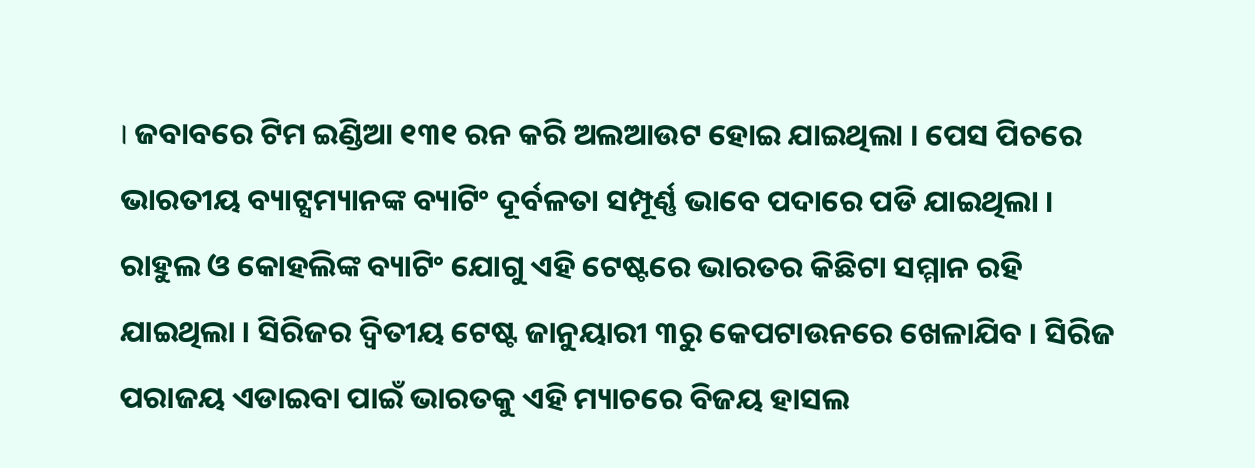। ଜବାବରେ ଟିମ ଇଣ୍ଡିଆ ୧୩୧ ରନ କରି ଅଲଆଉଟ ହୋଇ ଯାଇଥିଲା । ପେସ ପିଚରେ ଭାରତୀୟ ବ୍ୟାଟ୍ସମ୍ୟାନଙ୍କ ବ୍ୟାଟିଂ ଦୂର୍ବଳତା ସମ୍ପୂର୍ଣ୍ଣ ଭାବେ ପଦାରେ ପଡି ଯାଇଥିଲା । ରାହୁଲ ଓ କୋହଲିଙ୍କ ବ୍ୟାଟିଂ ଯୋଗୁ ଏହି ଟେଷ୍ଟରେ ଭାରତର କିଛିଟା ସମ୍ମାନ ରହି ଯାଇଥିଲା । ସିରିଜର ଦ୍ୱିତୀୟ ଟେଷ୍ଟ ଜାନୁୟାରୀ ୩ରୁ କେପଟାଉନରେ ଖେଳାଯିବ । ସିରିଜ ପରାଜୟ ଏଡାଇବା ପାଇଁ ଭାରତକୁ ଏହି ମ୍ୟାଚରେ ବିଜୟ ହାସଲ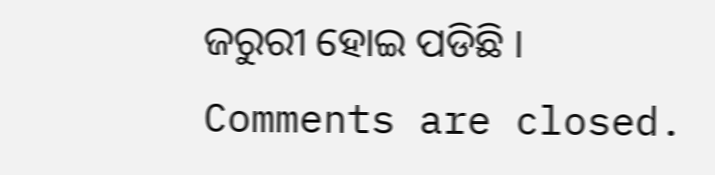ଜରୁରୀ ହୋଇ ପଡିଛି ।
Comments are closed.